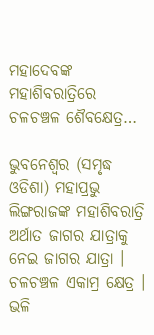ମହାଦେବଙ୍କ ମହାଶିବରାତ୍ରିରେ ଚଳଚଞ୍ଚଳ ଶୈବକ୍ଷେତ୍ର…

ଭୁବନେଶ୍ୱର (ସମୃଦ୍ଧ ଓଡିଶା) ମହାପ୍ରଭୁ ଲିଙ୍ଗରାଜଙ୍କ ମହାଶିବରାତ୍ରି ଅର୍ଥାତ ଜାଗର ଯାତ୍ରାକୁ ନେଇ ଜାଗର ଯାତ୍ରା । ଚଳଚଞ୍ଚଳ ଏକାମ୍ର କ୍ଷେତ୍ର । ଭଳି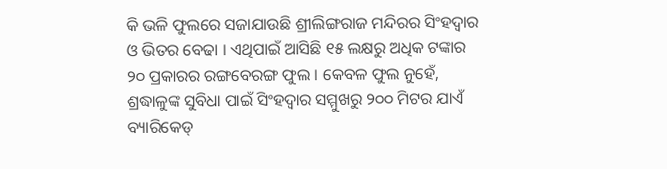କି ଭଳି ଫୁଲରେ ସଜାଯାଉଛି ଶ୍ରୀଲିଙ୍ଗରାଜ ମନ୍ଦିରର ସିଂହଦ୍ୱାର ଓ ଭିତର ବେଢା । ଏଥିପାଇଁ ଆସିଛି ୧୫ ଲକ୍ଷରୁ ଅଧିକ ଟଙ୍କାର ୨୦ ପ୍ରକାରର ରଙ୍ଗବେରଙ୍ଗ ଫୁଲ । କେବଳ ଫୁଲ ନୁହେଁ, ଶ୍ରଦ୍ଧାଳୁଙ୍କ ସୁବିଧା ପାଇଁ ସିଂହଦ୍ୱାର ସମ୍ମୁଖରୁ ୨୦୦ ମିଟର ଯାଏଁ ବ୍ୟାରିକେଡ୍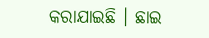କରାଯାଇଛି । ଛାଇ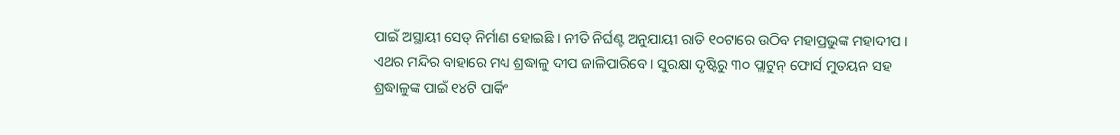ପାଇଁ ଅସ୍ଥାୟୀ ସେଡ୍ ନିର୍ମାଣ ହୋଇଛି । ନୀତି ନିର୍ଘଣ୍ଟ ଅନୁଯାୟୀ ରାତି ୧୦ଟାରେ ଉଠିବ ମହାପ୍ରଭୁଙ୍କ ମହାଦୀପ । ଏଥର ମନ୍ଦିର ବାହାରେ ମଧ୍ୟ ଶ୍ରଦ୍ଧାଳୁ ଦୀପ ଜାଳିପାରିବେ । ସୁରକ୍ଷା ଦୃଷ୍ଟିରୁ ୩୦ ପ୍ଲାଟୁନ୍ ଫୋର୍ସ ମୁତୟନ ସହ ଶ୍ରଦ୍ଧାଳୁଙ୍କ ପାଇଁ ୧୪ଟି ପାର୍କିଂ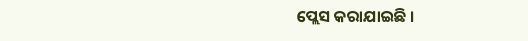ପ୍ଲେସ କରାଯାଇଛି ।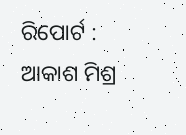ରିପୋର୍ଟ : ଆକାଶ ମିଶ୍ର